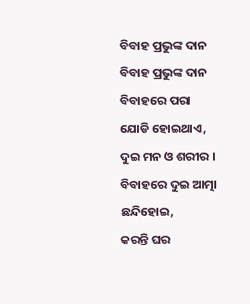ବିବାହ ପ୍ରଭୁଙ୍କ ଦାନ
ବିବାହ ପ୍ରଭୁଙ୍କ ଦାନ
ବିବାହରେ ପରା ଯୋଡି ହୋଇଥାଏ,
ଦୁଇ ମନ ଓ ଶରୀର ।
ବିବାହରେ ଦୁଇ ଆତ୍ମା ଛନ୍ଦିହୋଇ,
କରନ୍ତି ଘର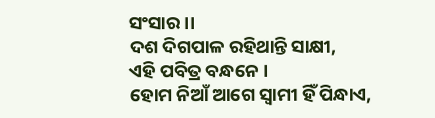ସଂସାର ।।
ଦଶ ଦିଗପାଳ ରହିଥାନ୍ତି ସାକ୍ଷୀ,
ଏହି ପବିତ୍ର ବନ୍ଧନେ ।
ହୋମ ନିଆଁ ଆଗେ ସ୍ୱାମୀ ହିଁ ପିନ୍ଧାଏ,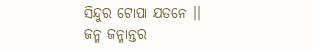ସିନ୍ଦୁର ଟୋପା ଯତନେ ।।
ଜନ୍ମ ଜନ୍ମାନ୍ତର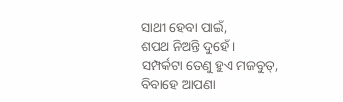ସାଥୀ ହେବା ପାଇଁ,
ଶପଥ ନିଅନ୍ତି ଦୁହେଁ ।
ସମ୍ପର୍କଟା ତେଣୁ ହୁଏ ମଜବୁତ୍,
ବିବାହେ ଆପଣା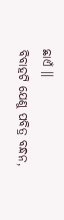ଛାଏଁ ।।
ବିବାହଟି ଯେଣୁ ପବିତ୍ର ବନ୍ଧନ,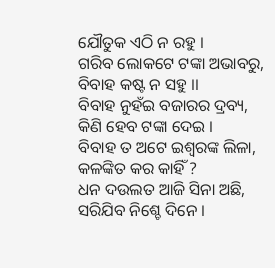ଯୌତୁକ ଏଠି ନ ରହୁ ।
ଗରିବ ଲୋକଟେ ଟଙ୍କା ଅଭାବରୁ,
ବିବାହ କଷ୍ଟ ନ ସହୁ ।।
ବିବାହ ନୁହଁଇ ବଜାରର ଦ୍ରବ୍ୟ,
କିଣି ହେବ ଟଙ୍କା ଦେଇ ।
ବିବାହ ତ ଅଟେ ଇଶ୍ୱରଙ୍କ ଲିଳା,
କଳଙ୍କିତ କର କାହିଁ ?
ଧନ ଦଉଲତ ଆଜି ସିନା ଅଛି,
ସରିଯିବ ନିଶ୍ଚେ ଦିନେ ।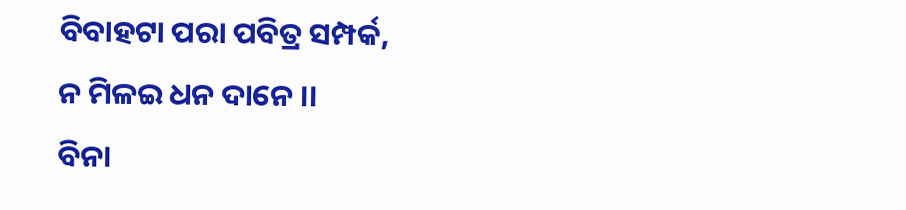ବିବାହଟା ପରା ପବିତ୍ର ସମ୍ପର୍କ,
ନ ମିଳଇ ଧନ ଦାନେ ।।
ବିନା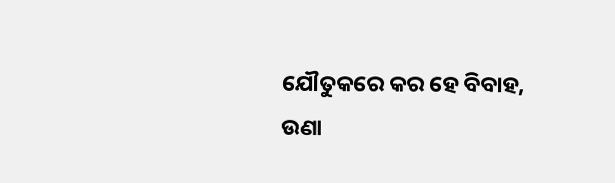ଯୌତୁକରେ କର ହେ ବିବାହ,
ଉଣା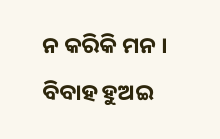ନ କରିକି ମନ ।
ବିବାହ ହୁଅଇ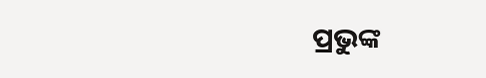ପ୍ରଭୁଙ୍କ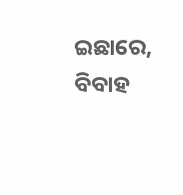ଇଛାରେ,
ବିବାହ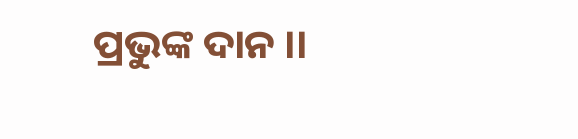ପ୍ରଭୁଙ୍କ ଦାନ ।।